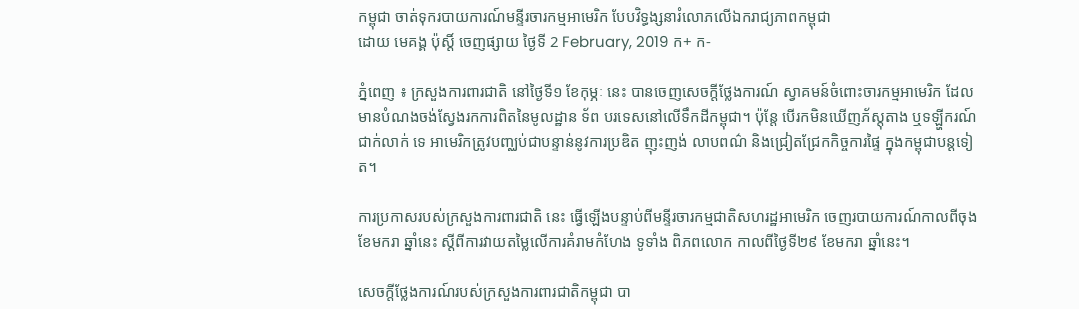កម្ពុជា ចាត់ទុករបាយការណ៍មន្ទីរចារកម្មអាមេរិក បែបវិទ្ធង្សនារំលោភលើឯករាជ្យភាពកម្ពុជា
ដោយ មេគង្គ ប៉ុស្តិ៍ ចេញផ្សាយ ថ្ងៃទី 2 February, 2019 ក+ ក-

ភ្នំពេញ ៖ ក្រសួងការពារជាតិ នៅថ្ងៃទី១ ខែកុម្ភៈ នេះ បានចេញសេចក្តីថ្លែងការណ៍ ស្វាគមន៍ចំពោះចារកម្មអាមេរិក ដែលមានបំណងចង់ស្វែងរកការពិតនៃមូលដ្ឋាន ទ័ព បរទេសនៅលើទឹកដីកម្ពុជា។ ប៉ុន្តែ បើរកមិនឃើញភ័ស្តុតាង ឬទឡ្ហីករណ៍ជាក់លាក់ ទេ អាមេរិកត្រូវបញ្ឈប់ជាបន្ទាន់នូវការប្រឌិត ញុះញង់ លាបពណ៌ និងជ្រៀតជ្រែកកិច្ចការផ្ទៃ ក្នុងកម្ពុជាបន្តទៀត។

ការប្រកាសរបស់ក្រសួងការពារជាតិ នេះ ធ្វើឡើងបន្ទាប់ពីមន្ទីរចារកម្មជាតិសហរដ្ឋអាមេរិក ចេញរបាយការណ៍កាលពីចុងខែមករា ឆ្នាំនេះ ស្តីពីការវាយតម្លៃលើការគំរាមកំហែង ទូទាំង ពិភពលោក កាលពីថ្ងៃទី២៩ ខែមករា ឆ្នាំនេះ។

សេចក្តីថ្លែងការណ៍របស់ក្រសួងការពារជាតិកម្ពុជា បា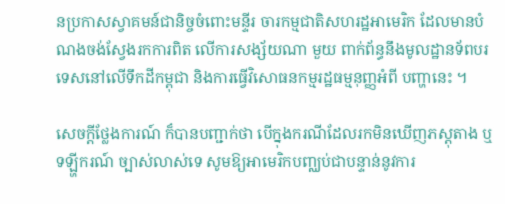នប្រកាសស្វាគមន៍ជានិច្ចចំពោះមន្ទីរ ចារកម្មជាតិសហរដ្ឋអាមេរិក ដែលមានបំណងចង់ស្វែងរកការពិត លើការសង្ស័យណា មួយ ពាក់ព័ន្ធនឹងមូលដ្ឋានទ័ពបរទេសនៅលើទឹកដីកម្ពុជា និងការធ្វើវិសោធនកម្មរដ្ឋធម្មនុញ្ញអំពី បញ្ហានេះ ។

សេចក្តីថ្លែងការណ៍ ក៏បានបញ្ជាក់ថា បើក្នុងករណីដែលរកមិនឃើញភស្តុតាង ឬទឡ្ហីករណ៍ ច្បាស់លាស់ទេ សូមឱ្យអាមេរិកបញ្ឈប់ជាបន្ទាន់នូវការ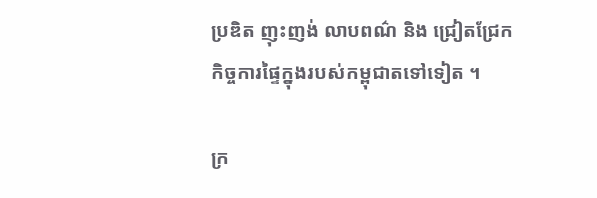ប្រឌិត ញុះញង់ លាបពណ៌ និង ជ្រៀតជ្រែកកិច្ចការផ្ទៃក្នុងរបស់កម្ពុជាតទៅទៀត ។

ក្រ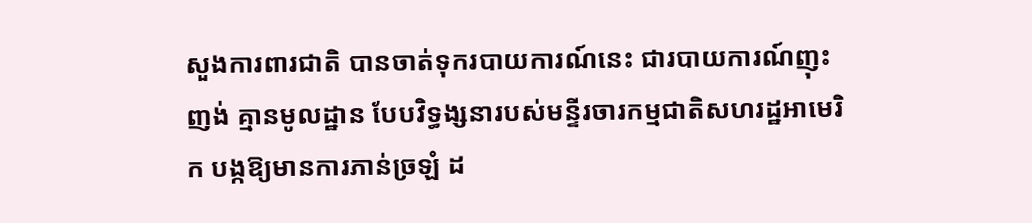សួងការពារជាតិ បានចាត់ទុករបាយការណ៍នេះ ជារបាយការណ៍ញុះញង់ គ្មានមូលដ្ឋាន បែបវិទ្ធង្សនារបស់មន្ទីរចារកម្មជាតិសហរដ្ឋអាមេរិក បង្កឱ្យមានការភាន់ច្រឡំ ដ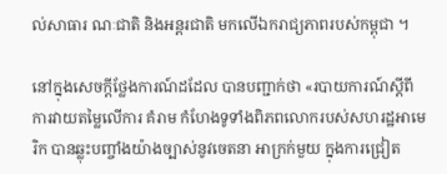ល់សាធារ ណៈជាតិ និងអន្តរជាតិ មកលើឯករាជ្យភាពរបស់កម្ពុជា ។

នៅក្នុងសេចក្តីថ្លែងការណ៍ដដែល បានបញ្ជាក់ថា «របាយការណ៍ស្តីពីការវាយតម្លៃលើការ គំរាម កំហែងទូទាំងពិភពលោករបស់សហរដ្ឋអាមេរិក បានឆ្លុះបញ្ចាំងយ៉ាងច្បាស់នូវចេតនា អាក្រក់មួយ ក្នុងការជ្រៀត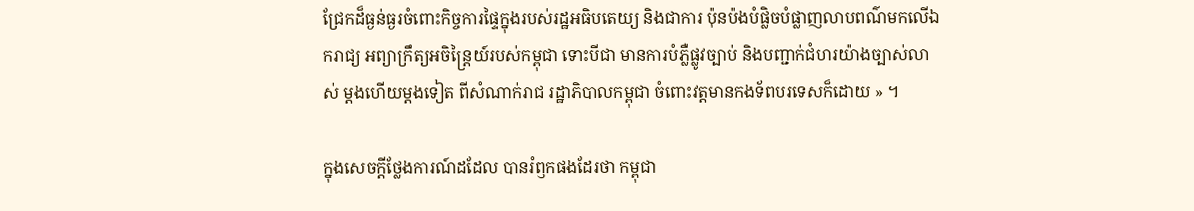ជ្រែកដ៏ធ្ងន់ធ្ងរចំពោះកិច្ចការផ្ទៃក្នុងរបស់រដ្ឋអធិបតេយ្យ និងជាការ ប៉ុនប៉ងបំផ្លិចបំផ្លាញលាបពណ៌មកលើឯករាជ្យ អព្យាក្រឹត្យអចិន្ត្រៃយ៍របស់កម្ពុជា ទោះបីជា មានការបំភ្លឺផ្លូវច្បាប់ និងបញ្ជាក់ជំហរយ៉ាងច្បាស់លាស់ ម្តងហើយម្តងទៀត ពីសំណាក់រាជ រដ្ឋាភិបាលកម្ពុជា ចំពោះវត្តមានកងទ័ពបរទេសក៏ដោយ » ។

ក្នុងសេចក្តីថ្លែងការណ៍ដដែល បានរំឭកផងដែរថា កម្ពុជា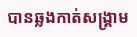បានឆ្លងកាត់សង្គ្រាម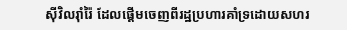ស៊ីវិលរ៉ាំរ៉ៃ ដែលផ្តើមចេញពីរដ្ឋប្រហារគាំទ្រដោយសហរ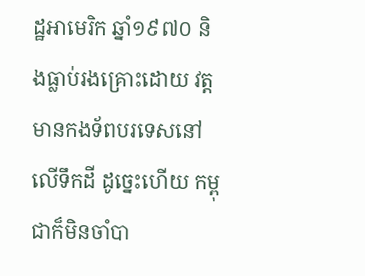ដ្ឋអាមេរិក ឆ្នាំ១៩៧០ និងធ្លាប់រងគ្រោះដោយ វត្តមានកងទ័ពបរទេសនៅលើទឹកដី ដូច្នេះហើយ កម្ពុជាក៏មិនចាំបា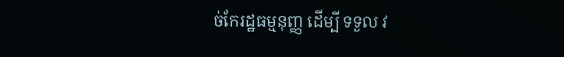ច់កែរដ្ឋធម្មនុញ្ញ ដើម្បី ទទួល វ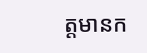ត្តមានក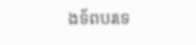ងទ័ពបរទេ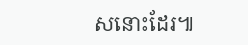សនោះដែរ៕